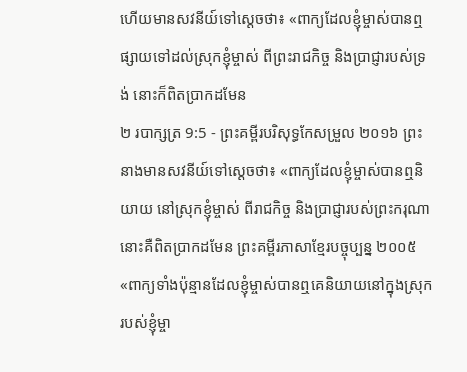ហើយមានសវនីយ៍ទៅស្តេចថា៖ «ពាក្យដែលខ្ញុំម្ចាស់បានឮផ្សាយទៅដល់ស្រុកខ្ញុំម្ចាស់ ពីព្រះរាជកិច្ច និងប្រាជ្ញារបស់ទ្រង់ នោះក៏ពិតប្រាកដមែន
២ របាក្សត្រ 9:5 - ព្រះគម្ពីរបរិសុទ្ធកែសម្រួល ២០១៦ ព្រះនាងមានសវនីយ៍ទៅស្តេចថា៖ «ពាក្យដែលខ្ញុំម្ចាស់បានឮនិយាយ នៅស្រុកខ្ញុំម្ចាស់ ពីរាជកិច្ច និងប្រាជ្ញារបស់ព្រះករុណា នោះគឺពិតប្រាកដមែន ព្រះគម្ពីរភាសាខ្មែរបច្ចុប្បន្ន ២០០៥ «ពាក្យទាំងប៉ុន្មានដែលខ្ញុំម្ចាស់បានឮគេនិយាយនៅក្នុងស្រុករបស់ខ្ញុំម្ចា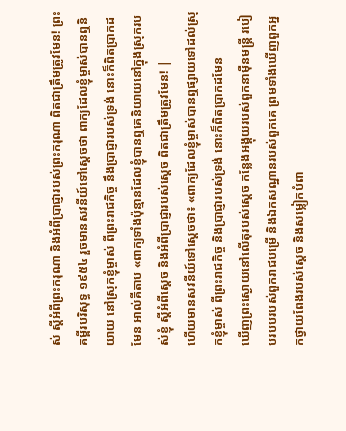ស់ ស្ដីអំពីព្រះករុណា និងអំពីប្រាជ្ញារបស់ព្រះករុណា ពិតជាត្រឹមត្រូវមែន! ព្រះគម្ពីរបរិសុទ្ធ ១៩៥៤ រួចមានសវនីយ៍ទៅស្តេចថា ពាក្យដែលខ្ញុំម្ចាស់បានឮនិយាយ នៅស្រុកខ្ញុំម្ចាស់ ពីព្រះរាជកិច្ច នឹងប្រាជ្ញារបស់ទ្រង់ នោះក៏ពិតប្រាកដមែន អាល់គីតាប «ពាក្យទាំងប៉ុន្មានដែលខ្ញុំបានឮគេនិយាយនៅក្នុងស្រុករបស់ខ្ញុំ ស្តីអំពីស្តេច និងអំពីប្រាជ្ញារបស់ស្តេច ពិតជាត្រឹមត្រូវមែន! |
ហើយមានសវនីយ៍ទៅស្តេចថា៖ «ពាក្យដែលខ្ញុំម្ចាស់បានឮផ្សាយទៅដល់ស្រុកខ្ញុំម្ចាស់ ពីព្រះរាជកិច្ច និងប្រាជ្ញារបស់ទ្រង់ នោះក៏ពិតប្រាកដមែន
ឃើញព្រះស្ងោយនៅលើតុរបស់ស្ដេច កន្លែងអង្គុយរបស់ពួកនាម៉ឺនមន្ត្រី របៀបរបបរបស់ពួករាជបម្រើ និងឯកសណ្ឋានរបស់ពួកគេ ព្រមទាំងឃើញពួកអ្នកថ្វាយពែងរបស់ស្ដេច និងសម្លៀកបំពា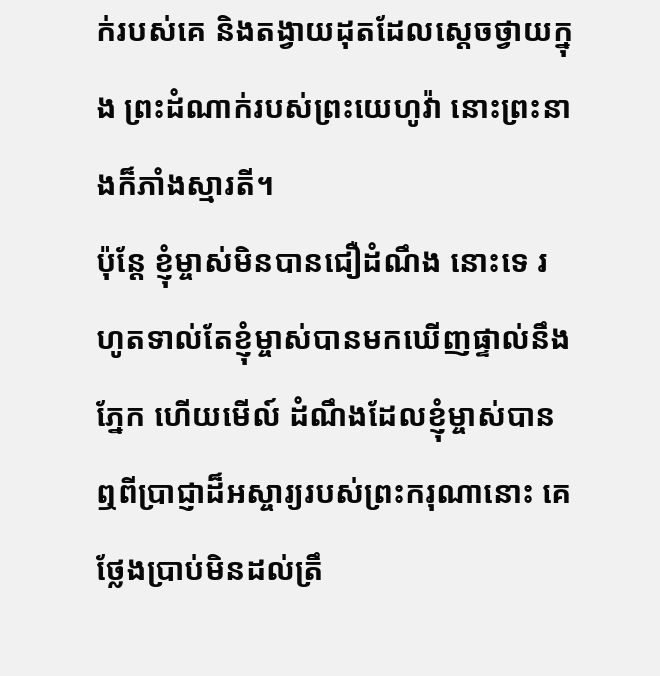ក់របស់គេ និងតង្វាយដុតដែលស្ដេចថ្វាយក្នុង ព្រះដំណាក់របស់ព្រះយេហូវ៉ា នោះព្រះនាងក៏ភាំងស្មារតី។
ប៉ុន្តែ ខ្ញុំម្ចាស់មិនបានជឿដំណឹង នោះទេ រហូតទាល់តែខ្ញុំម្ចាស់បានមកឃើញផ្ទាល់នឹងភ្នែក ហើយមើល៍ ដំណឹងដែលខ្ញុំម្ចាស់បានឮពីប្រាជ្ញាដ៏អស្ចារ្យរបស់ព្រះករុណានោះ គេថ្លែងប្រាប់មិនដល់ត្រឹ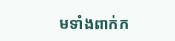មទាំងពាក់ក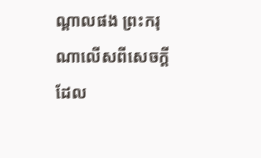ណ្ដាលផង ព្រះករុណាលើសពីសេចក្ដីដែល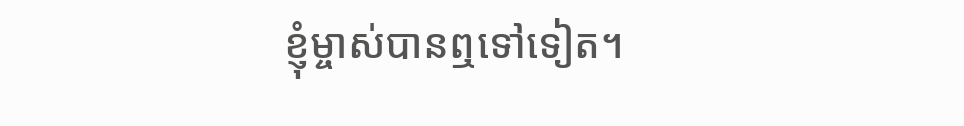ខ្ញុំម្ចាស់បានឮទៅទៀត។